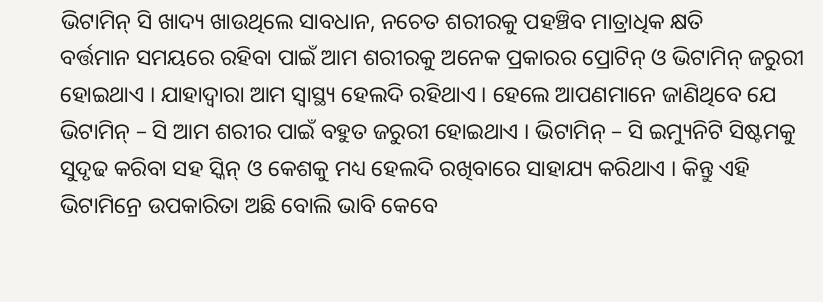ଭିଟାମିନ୍ ସି ଖାଦ୍ୟ ଖାଉଥିଲେ ସାବଧାନ, ନଚେତ ଶରୀରକୁ ପହଞ୍ଚିବ ମାତ୍ରାଧିକ କ୍ଷତି
ବର୍ତ୍ତମାନ ସମୟରେ ରହିବା ପାଇଁ ଆମ ଶରୀରକୁ ଅନେକ ପ୍ରକାରର ପ୍ରୋଟିନ୍ ଓ ଭିଟାମିନ୍ ଜରୁରୀ ହୋଇଥାଏ । ଯାହାଦ୍ୱାରା ଆମ ସ୍ୱାସ୍ଥ୍ୟ ହେଲଦି ରହିଥାଏ । ହେଲେ ଆପଣମାନେ ଜାଣିଥିବେ ଯେ ଭିଟାମିନ୍ – ସି ଆମ ଶରୀର ପାଇଁ ବହୁତ ଜରୁରୀ ହୋଇଥାଏ । ଭିଟାମିନ୍ – ସି ଇମ୍ୟୁନିଟି ସିଷ୍ଟମକୁ ସୁଦୃଢ କରିବା ସହ ସ୍କିନ୍ ଓ କେଶକୁ ମଧ୍ୟ ହେଲଦି ରଖିବାରେ ସାହାଯ୍ୟ କରିଥାଏ । କିନ୍ତୁ ଏହି ଭିଟାମିନ୍ରେ ଉପକାରିତା ଅଛି ବୋଲି ଭାବି କେବେ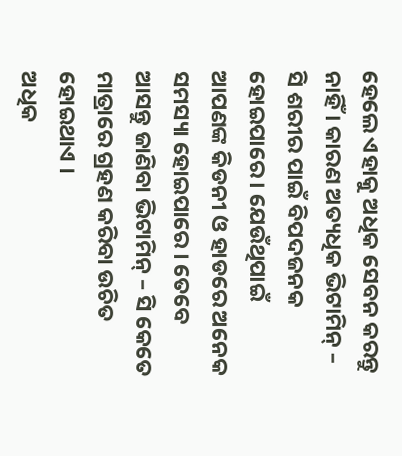ହେଲେ ଏହାକୁ ଅଧିକ ସେବନ କରନ୍ତୁ ନାହିଁ । କାରଣ ଅତ୍ୟଧିକ ଭିଟାମିନ୍ – ସି ଶରୀର ପାଇଁ ବିପଦଜନକ ହୋଇପାରେ । ଯେଉଁଥିପାଇଁ ଆପଣଙ୍କ କିଡନୀ ଓ ହାଡରେ ଅନେକ ସମସ୍ୟା ହୋଇପାରେ । ତେବେ ଆସନ୍ତୁ ଜାଣିବା ଭିଟାମିନ୍ – ସି କେତେ ମାତ୍ରାରେ ଗ୍ରହଣ କରିବା ଉଚିତ ହୋଇଥାଏ ।
ଅଧିକ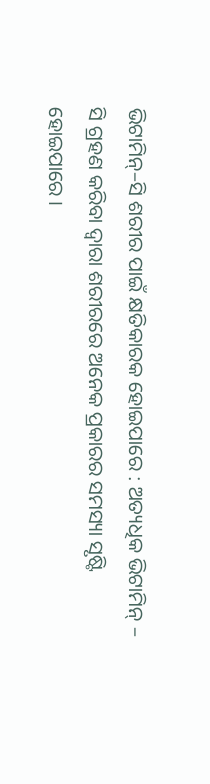ଭିଟାମିନ୍–ସି ଶରୀର ପାଇଁ କ୍ଷତିକାରକ ହୋଇପାରେ : ଅତ୍ୟଧିକ ଭିଟାମିନ୍ – ସି ଗ୍ରହଣ କରିବା ଦ୍ୱାରା ଶରୀରରେ ଅନେକ ପ୍ରକାରର ସମସ୍ୟା ସୃଷ୍ଟି ହୋଇପାରେ ।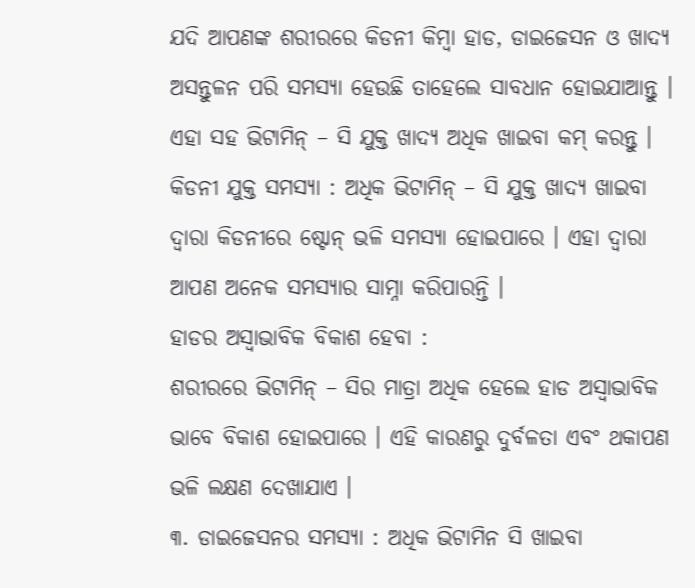ଯଦି ଆପଣଙ୍କ ଶରୀରରେ କିଡନୀ କିମ୍ବା ହାଡ, ଡାଇଜେସନ ଓ ଖାଦ୍ୟ ଅସନ୍ତୁଳନ ପରି ସମସ୍ୟା ହେଉଛି ତାହେଲେ ସାବଧାନ ହୋଇଯାଆନ୍ତୁ । ଏହା ସହ ଭିଟାମିନ୍ – ସି ଯୁକ୍ତ ଖାଦ୍ୟ ଅଧିକ ଖାଇବା କମ୍ କରନ୍ତୁ ।
କିଡନୀ ଯୁକ୍ତ ସମସ୍ୟା : ଅଧିକ ଭିଟାମିନ୍ – ସି ଯୁକ୍ତ ଖାଦ୍ୟ ଖାଇବା ଦ୍ୱାରା କିଡନୀରେ ଷ୍ଟୋନ୍ ଭଳି ସମସ୍ୟା ହୋଇପାରେ । ଏହା ଦ୍ୱାରା ଆପଣ ଅନେକ ସମସ୍ୟାର ସାମ୍ନା କରିପାରନ୍ତି ।
ହାଡର ଅସ୍ୱାଭାବିକ ବିକାଶ ହେବା :
ଶରୀରରେ ଭିଟାମିନ୍ – ସିର ମାତ୍ରା ଅଧିକ ହେଲେ ହାଡ ଅସ୍ୱାଭାବିକ ଭାବେ ବିକାଶ ହୋଇପାରେ । ଏହି କାରଣରୁ ଦୁର୍ବଳତା ଏବଂ ଥକାପଣ ଭଳି ଲକ୍ଷଣ ଦେଖାଯାଏ ।
୩. ଡାଇଜେସନର ସମସ୍ୟା : ଅଧିକ ଭିଟାମିନ ସି ଖାଇବା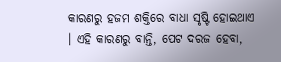କାରଣରୁ ହଜମ ଶକ୍ତିରେ ବାଧା ସୃଷ୍ଟି ହୋଇଥାଏ । ଏହି କାରଣରୁ ବାନ୍ତି, ପେଟ ଦରଜ ହେବା,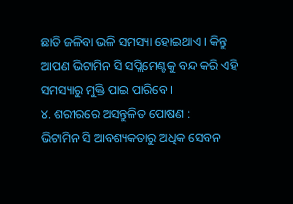ଛାତି ଜଳିବା ଭଳି ସମସ୍ୟା ହୋଇଥାଏ । କିନ୍ତୁ ଆପଣ ଭିଟାମିନ ସି ସପ୍ଲିମେଣ୍ଟକୁ ବନ୍ଦ କରି ଏହି ସମସ୍ୟାରୁ ମୁକ୍ତି ପାଇ ପାରିବେ ।
୪. ଶରୀରରେ ଅସନ୍ତୁଳିତ ପୋଷଣ :
ଭିଟାମିନ ସି ଆବଶ୍ୟକତାରୁ ଅଧିକ ସେବନ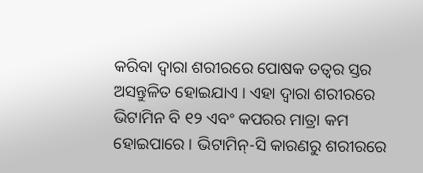କରିବା ଦ୍ୱାରା ଶରୀରରେ ପୋଷକ ତତ୍ୱର ସ୍ତର ଅସନ୍ତୁଳିତ ହୋଇଯାଏ । ଏହା ଦ୍ୱାରା ଶରୀରରେ ଭିଟାମିନ ବି ୧୨ ଏବଂ କପରର ମାତ୍ରା କମ ହୋଇପାରେ । ଭିଟାମିନ୍-ସି କାରଣରୁ ଶରୀରରେ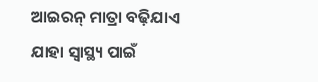ଆଇରନ୍ ମାତ୍ରା ବଢ଼ିଯାଏ ଯାହା ସ୍ୱାସ୍ଥ୍ୟ ପାଇଁ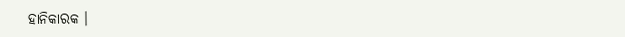ହାନିକାରକ ।